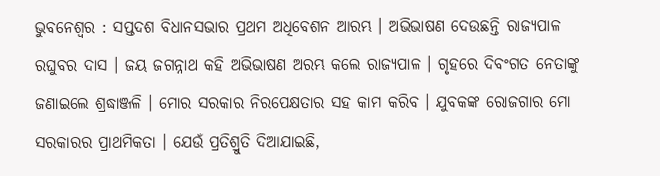ଭୁବନେଶ୍ୱର : ସପ୍ତଦଶ ବିଧାନସଭାର ପ୍ରଥମ ଅଧିବେଶନ ଆରମ୍ଭ । ଅଭିଭାଷଣ ଦେଉଛନ୍ତି ରାଜ୍ୟପାଳ ରଘୁବର ଦାସ । ଜୟ ଜଗନ୍ନାଥ କହି ଅଭିଭାଷଣ ଅରମ୍ଭ କଲେ ରାଜ୍ୟପାଳ । ଗୃହରେ ଦିବଂଗତ ନେତାଙ୍କୁ ଜଣାଇଲେ ଶ୍ରଦ୍ଧାଞ୍ଜଳି । ମୋର ସରକାର ନିରପେକ୍ଷତାର ସହ କାମ କରିବ । ଯୁବକଙ୍କ ରୋଜଗାର ମୋ ସରକାରର ପ୍ରାଥମିକତା । ଯେଉଁ ପ୍ରତିଶ୍ରୁତି ଦିଆଯାଇଛି,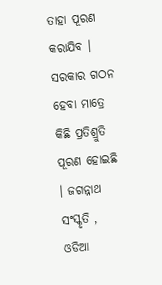ତାହା ପୂରଣ କରାଯିବ । ସରକାର ଗଠନ ହେବା ମାତ୍ରେ କିଛି ପ୍ରତିଶ୍ରୁତି ପୂରଣ ହୋଇଛି । ଜଗନ୍ନାଥ ସଂସ୍କୃତି , ଓଡିଆ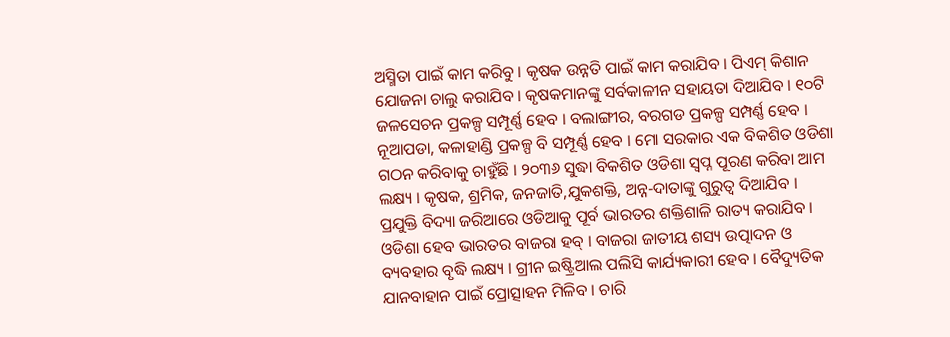ଅସ୍ମିତା ପାଇଁ କାମ କରିବୁ । କୃଷକ ଉନ୍ନତି ପାଇଁ କାମ କରାଯିବ । ପିଏମ୍ କିଶାନ ଯୋଜନା ଚାଲୁ କରାଯିବ । କୃଷକମାନଙ୍କୁ ସର୍ବକାଳୀନ ସହାୟତା ଦିଆଯିବ । ୧୦ଟି ଜଳସେଚନ ପ୍ରକଳ୍ପ ସମ୍ପୂର୍ଣ୍ଣ ହେବ । ବଲାଙ୍ଗୀର, ବରଗଡ ପ୍ରକଳ୍ପ ସମ୍ପର୍ଣ୍ଣ ହେବ । ନୂଆପଡା, କଳାହାଣ୍ଡି ପ୍ରକଳ୍ପ ବି ସମ୍ପୂର୍ଣ୍ଣ ହେବ । ମୋ ସରକାର ଏକ ବିକଶିତ ଓଡିଶା ଗଠନ କରିବାକୁ ଚାହୁଁଛି । ୨୦୩୬ ସୁଦ୍ଧା ବିକଶିତ ଓଡିଶା ସ୍ୱପ୍ନ ପୂରଣ କରିବା ଆମ ଲକ୍ଷ୍ୟ । କୃଷକ, ଶ୍ରମିକ, ଜନଜାତି,ଯୁକଶକ୍ତି, ଅନ୍ନ-ଦାତାଙ୍କୁ ଗୁରୁତ୍ୱ ଦିଆଯିବ । ପ୍ରଯୁକ୍ତି ବିଦ୍ୟା ଜରିଆରେ ଓଡିଆକୁ ପୂର୍ବ ଭାରତର ଶକ୍ତିଶାଳି ରାତ୍ୟ କରାଯିବ । ଓଡିଶା ହେବ ଭାରତର ବାଜରା ହବ୍ । ବାଜରା ଜାତୀୟ ଶସ୍ୟ ଉତ୍ପାଦନ ଓ ବ୍ୟବହାର ବୃଦ୍ଧି ଲକ୍ଷ୍ୟ । ଗ୍ରୀନ ଇଷ୍ଟ୍ରିଆଲ ପଲିସି କାର୍ଯ୍ୟକାରୀ ହେବ । ବୈଦ୍ୟୁତିକ ଯାନବାହାନ ପାଇଁ ପ୍ରୋତ୍ସାହନ ମିଳିବ । ଚାରି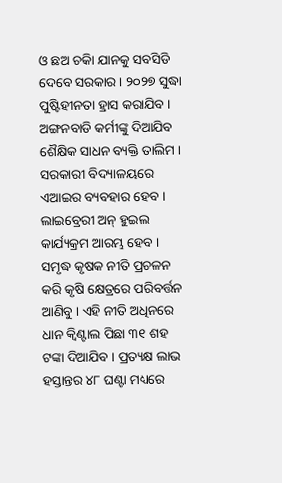ଓ ଛଅ ଚକିା ଯାନକୁ ସବସିଡି ଦେବେ ସରକାର । ୨୦୨୭ ସୁଦ୍ଧା ପୁଷ୍ଟିହୀନତା ହ୍ରାସ କରାଯିବ । ଅଙ୍ଗନବାଡି କର୍ମୀଙ୍କୁ ଦିଆଯିବ ଶୈକ୍ଷିକ ସାଧନ ବ୍ୟକ୍ତି ତାଲିମ । ସରକାରୀ ବିଦ୍ୟାଳୟରେ ଏଆଇର ବ୍ୟବହାର ହେବ । ଲାଇବ୍ରେରୀ ଅନ୍ ହୁଇଲ କାର୍ଯ୍ୟକ୍ରମ ଆରମ୍ଭ ହେବ । ସମୃଦ୍ଧ କୃଷକ ନୀତି ପ୍ରଚଳନ କରି କୃଷି କ୍ଷେତ୍ରରେ ପରିବର୍ତ୍ତନ ଆଣିବୁ । ଏହି ନୀତି ଅଧିନରେ ଧାନ କ୍ୱିଣ୍ଟାଲ ପିଛା ୩୧ ଶହ ଟଙ୍କା ଦିଆଯିବ । ପ୍ରତ୍ୟକ୍ଷ ଲାଭ ହସ୍ତାନ୍ତର ୪୮ ଘଣ୍ଟା ମଧ୍ୟରେ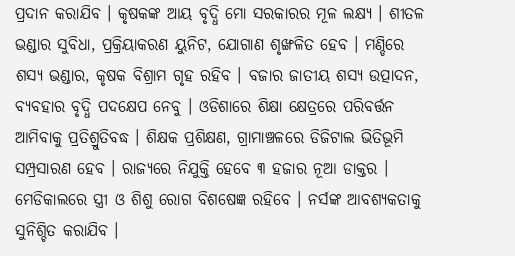ପ୍ରଦାନ କରାଯିବ । କୃଷକଙ୍କ ଆୟ ବୃଦ୍ଧି ମୋ ସରକାରର ମୂଳ ଲକ୍ଷ୍ୟ । ଶୀତଳ ଭଣ୍ଡାର ସୁବିଧା, ପ୍ରକ୍ରିୟାକରଣ ୟୁନିଟ, ଯୋଗାଣ ଶୃଙ୍ଖଳିତ ହେବ । ମଣ୍ଡିରେ ଶସ୍ୟ ଭଣ୍ଡାର, କୃଷକ ବିଶ୍ରାମ ଗୃହ ରହିବ । ବଜାର ଜାତୀୟ ଶସ୍ୟ ଉତ୍ପାଦନ, ବ୍ୟବହାର ବୃଦ୍ଧି ପଦକ୍ଷେପ ନେବୁ । ଓଡିଶାରେ ଶିକ୍ଷା କ୍ଷେତ୍ରରେ ପରିବର୍ତ୍ତନ ଆମିବାକୁ ପ୍ରତିଶ୍ରୁତିବଦ୍ଧ । ଶିକ୍ଷକ ପ୍ରଶିକ୍ଷଣ, ଗ୍ରାମାଞ୍ଚଳରେ ଡିଜିଟାଲ ଭିତିଭୂମି ସମ୍ପ୍ରସାରଣ ହେବ । ରାଜ୍ୟରେ ନିଯୁକ୍ତି ହେବେ ୩ ହଜାର ନୂଆ ଡାକ୍ତର । ମେଡିକାଲରେ ସ୍ତ୍ରୀ ଓ ଶିଶୁ ରୋଗ ବିଶଷେଜ୍ଞ ରହିବେ । ନର୍ସଙ୍କ ଆବଶ୍ୟକତାକୁ ସୁନିଶ୍ଚିତ କରାଯିବ ।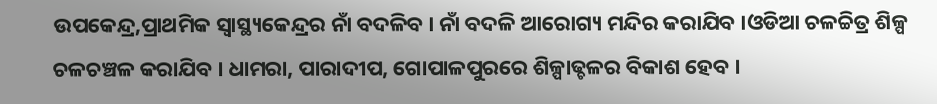ଉପକେନ୍ଦ୍ର,ପ୍ରାଥମିକ ସ୍ୱାସ୍ଥ୍ୟକେନ୍ଦ୍ରର ନାଁ ବଦଳିବ । ନାଁ ବଦଳି ଆରୋଗ୍ୟ ମନ୍ଦିର କରାଯିବ ।ଓଡିଆ ଚଳଚ୍ଚିତ୍ର ଶିଳ୍ପ ଚଳଚଞ୍ଚଳ କରାଯିବ । ଧାମରା, ପାରାଦୀପ, ଗୋପାଳପୁରରେ ଶିଳ୍ପାଢ୍ଚଳର ବିକାଶ ହେବ ।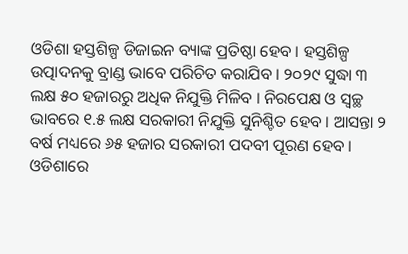ଓଡିଶା ହସ୍ତଶିଳ୍ପ ଡିଜାଇନ ବ୍ୟାଙ୍କ ପ୍ରତିଷ୍ଠା ହେବ । ହସ୍ତଶିଳ୍ପ ଉତ୍ପାଦନକୁ ବ୍ରାଣ୍ଡ ଭାବେ ପରିଚିତ କରାଯିବ । ୨୦୨୯ ସୁଦ୍ଧା ୩ ଲକ୍ଷ ୫୦ ହଜାରରୁ ଅଧିକ ନିଯୁକ୍ତି ମିଳିବ । ନିରପେକ୍ଷ ଓ ସ୍ୱଚ୍ଛ ଭାବରେ ୧.୫ ଲକ୍ଷ ସରକାରୀ ନିଯୁକ୍ତି ସୁନିଶ୍ଚିତ ହେବ । ଆସନ୍ତା ୨ ବର୍ଷ ମଧ୍ୟରେ ୬୫ ହଜାର ସରକାରୀ ପଦବୀ ପୂରଣ ହେବ । ଓଡିଶାରେ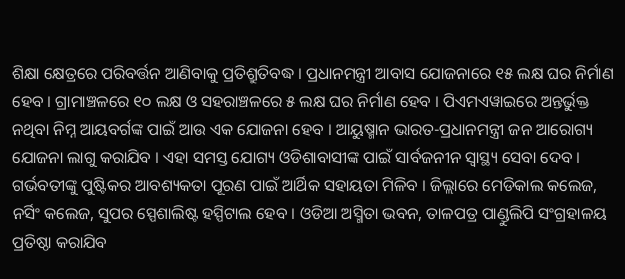ଶିକ୍ଷା କ୍ଷେତ୍ରରେ ପରିବର୍ତ୍ତନ ଆଣିବାକୁ ପ୍ରତିଶ୍ରୁତିବଦ୍ଧ । ପ୍ରଧାନମନ୍ତ୍ରୀ ଆବାସ ଯୋଜନାରେ ୧୫ ଲକ୍ଷ ଘର ନିର୍ମାଣ ହେବ । ଗ୍ରାମାଞ୍ଚଳରେ ୧୦ ଲକ୍ଷ ଓ ସହରାଞ୍ଚଳରେ ୫ ଲକ୍ଷ ଘର ନିର୍ମାଣ ହେବ । ପିଏମଏୱାଇରେ ଅନ୍ତର୍ଭୁକ୍ତ ନଥିବା ନିମ୍ନ ଆୟବର୍ଗଙ୍କ ପାଇଁ ଆଉ ଏକ ଯୋଜନା ହେବ । ଆୟୁଷ୍ମାନ ଭାରତ-ପ୍ରଧାନମନ୍ତ୍ରୀ ଜନ ଆରୋଗ୍ୟ ଯୋଜନା ଲାଗୁ କରାଯିବ । ଏହା ସମସ୍ତ ଯୋଗ୍ୟ ଓଡିଶାବାସୀଙ୍କ ପାଇଁ ସାର୍ବଜନୀନ ସ୍ୱାସ୍ଥ୍ୟ ସେବା ଦେବ । ଗର୍ଭବତୀଙ୍କୁ ପୁଷ୍ଟିକର ଆବଶ୍ୟକତା ପୂରଣ ପାଇଁ ଆର୍ଥିକ ସହାୟତା ମିଳିବ । ଜିଲ୍ଲାରେ ମେଡିକାଲ କଲେଜ, ନର୍ସିଂ କଲେଜ, ସୁପର ସ୍ପେଶାଲିଷ୍ଟ ହସ୍ପିଟାଲ ହେବ । ଓଡିଆ ଅସ୍ମିତା ଭବନ, ତାଳପତ୍ର ପାଣ୍ଡୁଲିପି ସଂଗ୍ରହାଳୟ ପ୍ରତିଷ୍ଠା କରାଯିବ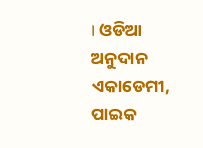। ଓଡିଆ ଅନୁଦାନ ଏକାଡେମୀ, ପାଇକ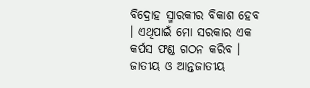ବିଦ୍ରୋହ ସ୍ମାରକୀର ବିକାଶ ହେବ । ଏଥିପାଇଁ ମୋ ସରକାର ଏକ କର୍ପସ ଫଣ୍ଡ ଗଠନ କରିବ । ଜାତୀୟ ଓ ଆନ୍ତଜାତୀୟ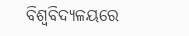ବିଶ୍ୱବିଦ୍ୟଳୟରେ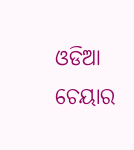ଓଡିଆ ଚେୟାର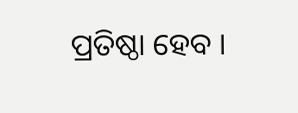ପ୍ରତିଷ୍ଠା ହେବ ।